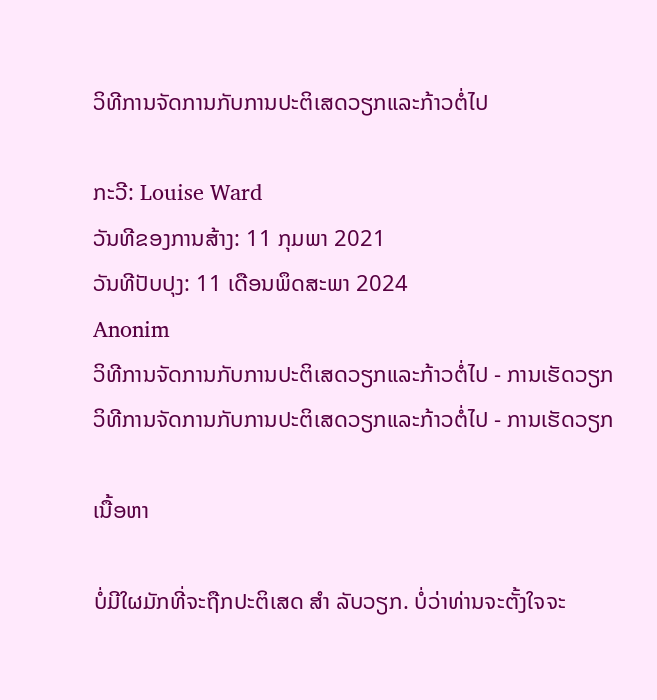ວິທີການຈັດການກັບການປະຕິເສດວຽກແລະກ້າວຕໍ່ໄປ

ກະວີ: Louise Ward
ວັນທີຂອງການສ້າງ: 11 ກຸມພາ 2021
ວັນທີປັບປຸງ: 11 ເດືອນພຶດສະພາ 2024
Anonim
ວິທີການຈັດການກັບການປະຕິເສດວຽກແລະກ້າວຕໍ່ໄປ - ການເຮັດວຽກ
ວິທີການຈັດການກັບການປະຕິເສດວຽກແລະກ້າວຕໍ່ໄປ - ການເຮັດວຽກ

ເນື້ອຫາ

ບໍ່ມີໃຜມັກທີ່ຈະຖືກປະຕິເສດ ສຳ ລັບວຽກ. ບໍ່ວ່າທ່ານຈະຕັ້ງໃຈຈະ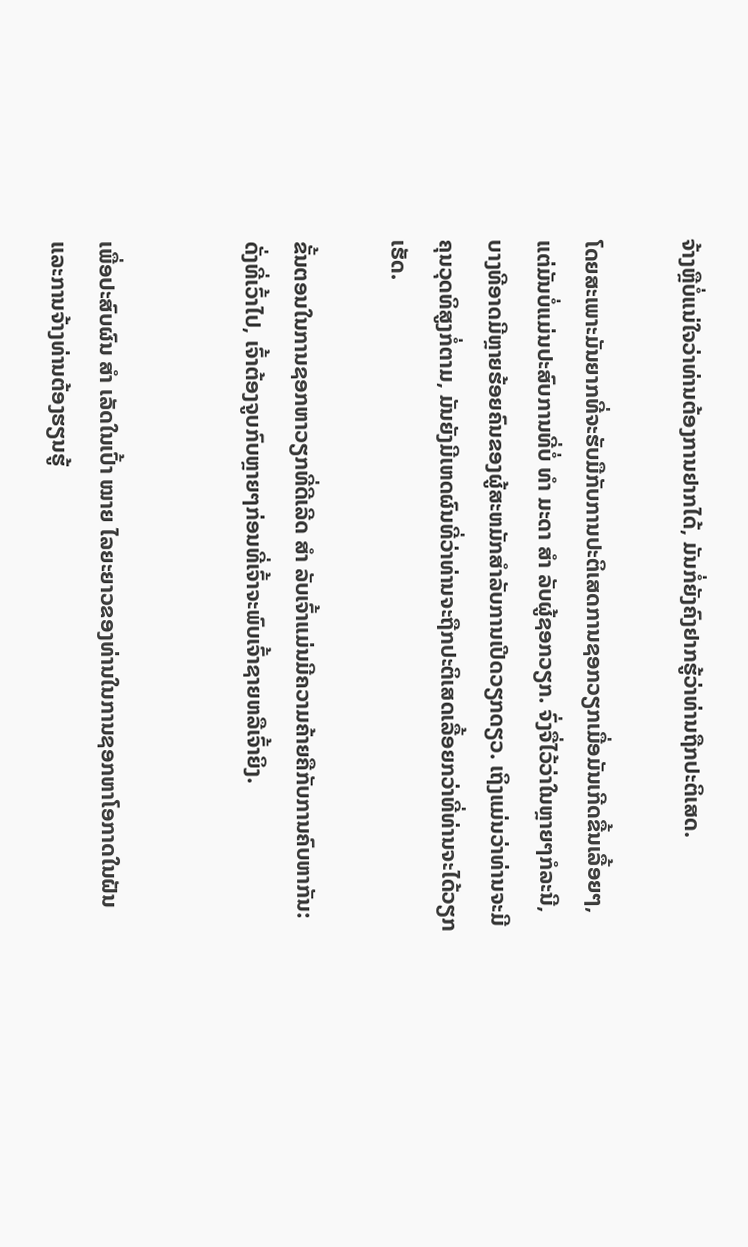ຈ້າງຫຼືບໍ່ແນ່ໃຈວ່າທ່ານຕ້ອງການຢາກໄດ້, ມັນກໍ່ຍັງຄົງຢາກຮູ້ວ່າທ່ານຖືກປະຕິເສດ.

ໂດຍສະເພາະມັນຍາກທີ່ຈະຮັບມືກັບການປະຕິເສດການຊອກວຽກເມື່ອມັນເກີດຂື້ນເລື້ອຍໆ, ແຕ່ມັນບໍ່ແມ່ນປະສົບການທີ່ບໍ່ ທຳ ມະດາ ສຳ ລັບຜູ້ຊອກວຽກ. ຈົ່ງຈື່ໄວ້ວ່າໃນຫຼາຍໆກໍລະນີ, ບາງທີອາດມີຫຼາຍຮ້ອຍຄົນຂອງຜູ້ສະຫມັກສໍາລັບການເປີດວຽກດຽວ. ເຖິງແມ່ນວ່າທ່ານຈະມີຄຸນວຸດທິສູງກໍ່ຕາມ, ມັນຍັງມີເຫດຜົນທີ່ວ່າທ່ານຈະຖືກປະຕິເສດເລື້ອຍກວ່າທີ່ທ່ານຈະໄດ້ວຽກເຮັດ.

ຂັ້ນຕອນໃນການຊອກຫາວຽກທີ່ດີເລີດ ສຳ ລັບເຈົ້າແມ່ນມີຄວາມຄ້າຍຄືກັບການຄົບຫາກັນ: ດັ່ງທີ່ເວົ້າໄປ, ເຈົ້າຕ້ອງຈູບກົບຫຼາຍໆກ່ອນທີ່ເຈົ້າຈະພົບເຈົ້າຊາຍຫລືເຈົ້າຍິງ.


ເພື່ອປະສົບຜົນ ສຳ ເລັດໃນເປົ້າ ໝາຍ ໄລຍະຍາວຂອງທ່ານໃນການຊອກຫາໂອກາດໃນຝັນແລະການຈ້າງທ່ານຕ້ອງຮຽນຮູ້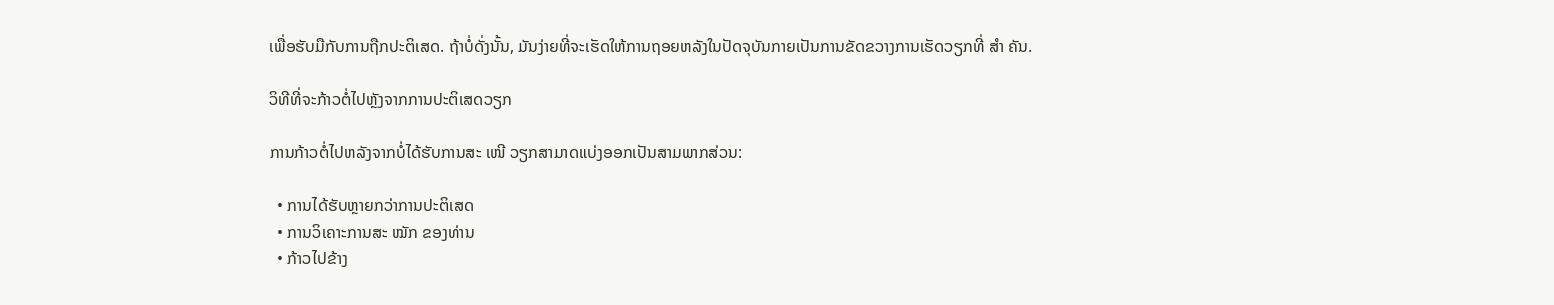ເພື່ອຮັບມືກັບການຖືກປະຕິເສດ. ຖ້າບໍ່ດັ່ງນັ້ນ, ມັນງ່າຍທີ່ຈະເຮັດໃຫ້ການຖອຍຫລັງໃນປັດຈຸບັນກາຍເປັນການຂັດຂວາງການເຮັດວຽກທີ່ ສຳ ຄັນ.

ວິທີທີ່ຈະກ້າວຕໍ່ໄປຫຼັງຈາກການປະຕິເສດວຽກ

ການກ້າວຕໍ່ໄປຫລັງຈາກບໍ່ໄດ້ຮັບການສະ ເໜີ ວຽກສາມາດແບ່ງອອກເປັນສາມພາກສ່ວນ:

  • ການໄດ້ຮັບຫຼາຍກວ່າການປະຕິເສດ
  • ການວິເຄາະການສະ ໝັກ ຂອງທ່ານ
  • ກ້າວໄປຂ້າງ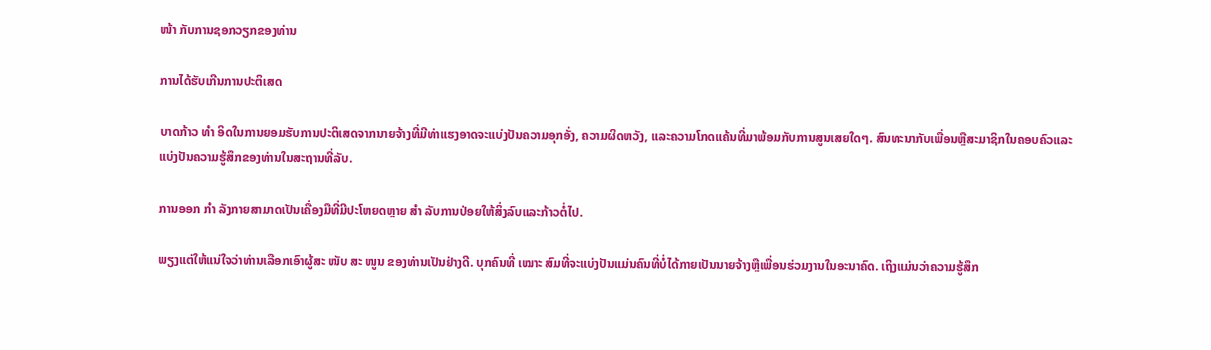ໜ້າ ກັບການຊອກວຽກຂອງທ່ານ

ການໄດ້ຮັບເກີນການປະຕິເສດ

ບາດກ້າວ ທຳ ອິດໃນການຍອມຮັບການປະຕິເສດຈາກນາຍຈ້າງທີ່ມີທ່າແຮງອາດຈະແບ່ງປັນຄວາມອຸກອັ່ງ, ຄວາມຜິດຫວັງ, ແລະຄວາມໂກດແຄ້ນທີ່ມາພ້ອມກັບການສູນເສຍໃດໆ. ສົນທະນາກັບເພື່ອນຫຼືສະມາຊິກໃນຄອບຄົວແລະແບ່ງປັນຄວາມຮູ້ສຶກຂອງທ່ານໃນສະຖານທີ່ລັບ.

ການອອກ ກຳ ລັງກາຍສາມາດເປັນເຄື່ອງມືທີ່ມີປະໂຫຍດຫຼາຍ ສຳ ລັບການປ່ອຍໃຫ້ສິ່ງລົບແລະກ້າວຕໍ່ໄປ.

ພຽງແຕ່ໃຫ້ແນ່ໃຈວ່າທ່ານເລືອກເອົາຜູ້ສະ ໜັບ ສະ ໜູນ ຂອງທ່ານເປັນຢ່າງດີ. ບຸກຄົນທີ່ ເໝາະ ສົມທີ່ຈະແບ່ງປັນແມ່ນຄົນທີ່ບໍ່ໄດ້ກາຍເປັນນາຍຈ້າງຫຼືເພື່ອນຮ່ວມງານໃນອະນາຄົດ. ເຖິງແມ່ນວ່າຄວາມຮູ້ສຶກ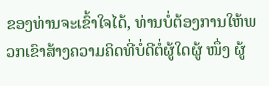ຂອງທ່ານຈະເຂົ້າໃຈໄດ້, ທ່ານບໍ່ຕ້ອງການໃຫ້ພວກເຂົາສ້າງຄວາມຄິດທີ່ບໍ່ດີຕໍ່ຜູ້ໃດຜູ້ ໜຶ່ງ ຜູ້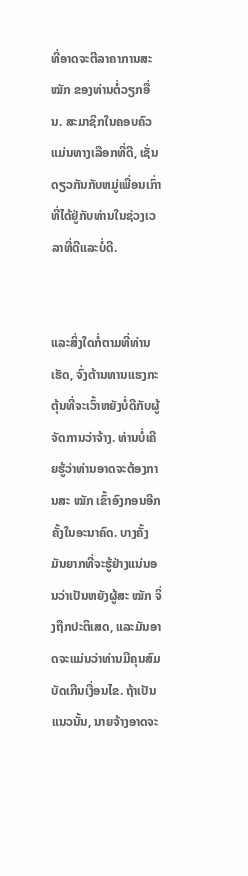ທີ່ອາດຈະຕີລາຄາການສະ ໝັກ ຂອງທ່ານຕໍ່ວຽກອື່ນ. ສະມາຊິກໃນຄອບຄົວແມ່ນທາງເລືອກທີ່ດີ, ເຊັ່ນດຽວກັນກັບຫມູ່ເພື່ອນເກົ່າທີ່ໄດ້ຢູ່ກັບທ່ານໃນຊ່ວງເວລາທີ່ດີແລະບໍ່ດີ.


ແລະສິ່ງໃດກໍ່ຕາມທີ່ທ່ານເຮັດ, ຈົ່ງຕ້ານທານແຮງກະຕຸ້ນທີ່ຈະເວົ້າຫຍັງບໍ່ດີກັບຜູ້ຈັດການວ່າຈ້າງ. ທ່ານບໍ່ເຄີຍຮູ້ວ່າທ່ານອາດຈະຕ້ອງການສະ ໝັກ ເຂົ້າອົງກອນອີກຄັ້ງໃນອະນາຄົດ. ບາງຄັ້ງມັນຍາກທີ່ຈະຮູ້ຢ່າງແນ່ນອນວ່າເປັນຫຍັງຜູ້ສະ ໝັກ ຈິ່ງຖືກປະຕິເສດ, ແລະມັນອາດຈະແມ່ນວ່າທ່ານມີຄຸນສົມບັດເກີນເງື່ອນໄຂ. ຖ້າເປັນແນວນັ້ນ, ນາຍຈ້າງອາດຈະ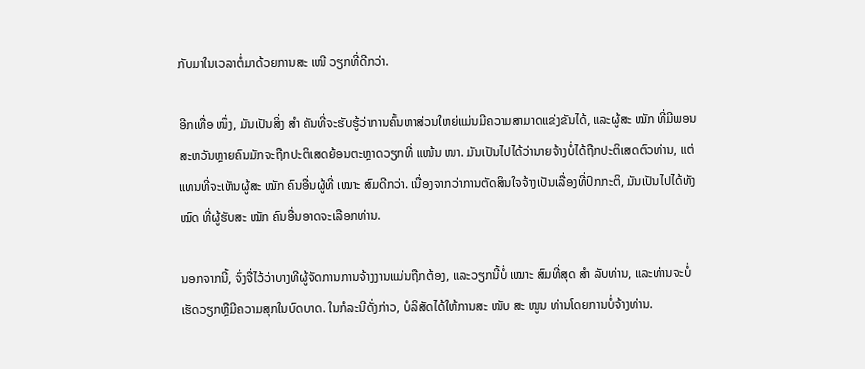ກັບມາໃນເວລາຕໍ່ມາດ້ວຍການສະ ເໜີ ວຽກທີ່ດີກວ່າ.

ອີກເທື່ອ ໜຶ່ງ, ມັນເປັນສິ່ງ ສຳ ຄັນທີ່ຈະຮັບຮູ້ວ່າການຄົ້ນຫາສ່ວນໃຫຍ່ແມ່ນມີຄວາມສາມາດແຂ່ງຂັນໄດ້, ແລະຜູ້ສະ ໝັກ ທີ່ມີພອນສະຫວັນຫຼາຍຄົນມັກຈະຖືກປະຕິເສດຍ້ອນຕະຫຼາດວຽກທີ່ ແໜ້ນ ໜາ. ມັນເປັນໄປໄດ້ວ່ານາຍຈ້າງບໍ່ໄດ້ຖືກປະຕິເສດຕົວທ່ານ, ແຕ່ແທນທີ່ຈະເຫັນຜູ້ສະ ໝັກ ຄົນອື່ນຜູ້ທີ່ ເໝາະ ສົມດີກວ່າ. ເນື່ອງຈາກວ່າການຕັດສິນໃຈຈ້າງເປັນເລື່ອງທີ່ປົກກະຕິ, ມັນເປັນໄປໄດ້ທັງ ໝົດ ທີ່ຜູ້ຮັບສະ ໝັກ ຄົນອື່ນອາດຈະເລືອກທ່ານ.

ນອກຈາກນີ້, ຈົ່ງຈື່ໄວ້ວ່າບາງທີຜູ້ຈັດການການຈ້າງງານແມ່ນຖືກຕ້ອງ, ແລະວຽກນີ້ບໍ່ ເໝາະ ສົມທີ່ສຸດ ສຳ ລັບທ່ານ, ແລະທ່ານຈະບໍ່ເຮັດວຽກຫຼືມີຄວາມສຸກໃນບົດບາດ. ໃນກໍລະນີດັ່ງກ່າວ, ບໍລິສັດໄດ້ໃຫ້ການສະ ໜັບ ສະ ໜູນ ທ່ານໂດຍການບໍ່ຈ້າງທ່ານ.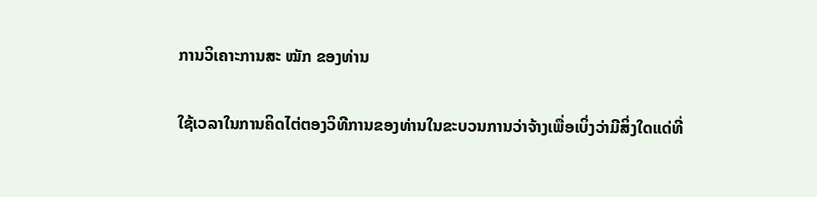ການວິເຄາະການສະ ໝັກ ຂອງທ່ານ

ໃຊ້ເວລາໃນການຄິດໄຕ່ຕອງວິທີການຂອງທ່ານໃນຂະບວນການວ່າຈ້າງເພື່ອເບິ່ງວ່າມີສິ່ງໃດແດ່ທີ່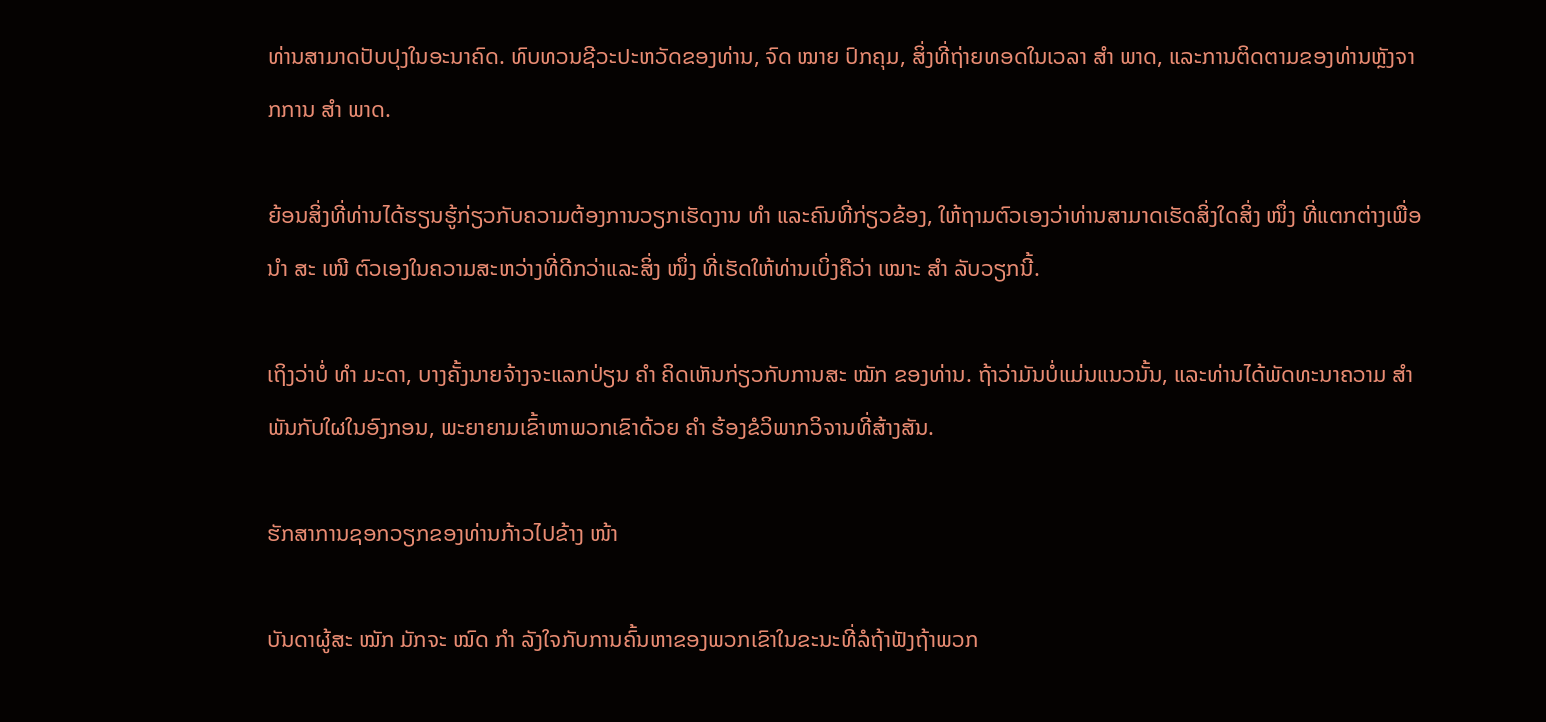ທ່ານສາມາດປັບປຸງໃນອະນາຄົດ. ທົບທວນຊີວະປະຫວັດຂອງທ່ານ, ຈົດ ໝາຍ ປົກຄຸມ, ສິ່ງທີ່ຖ່າຍທອດໃນເວລາ ສຳ ພາດ, ແລະການຕິດຕາມຂອງທ່ານຫຼັງຈາກການ ສຳ ພາດ.

ຍ້ອນສິ່ງທີ່ທ່ານໄດ້ຮຽນຮູ້ກ່ຽວກັບຄວາມຕ້ອງການວຽກເຮັດງານ ທຳ ແລະຄົນທີ່ກ່ຽວຂ້ອງ, ໃຫ້ຖາມຕົວເອງວ່າທ່ານສາມາດເຮັດສິ່ງໃດສິ່ງ ໜຶ່ງ ທີ່ແຕກຕ່າງເພື່ອ ນຳ ສະ ເໜີ ຕົວເອງໃນຄວາມສະຫວ່າງທີ່ດີກວ່າແລະສິ່ງ ໜຶ່ງ ທີ່ເຮັດໃຫ້ທ່ານເບິ່ງຄືວ່າ ເໝາະ ສຳ ລັບວຽກນີ້.

ເຖິງວ່າບໍ່ ທຳ ມະດາ, ບາງຄັ້ງນາຍຈ້າງຈະແລກປ່ຽນ ຄຳ ຄິດເຫັນກ່ຽວກັບການສະ ໝັກ ຂອງທ່ານ. ຖ້າວ່າມັນບໍ່ແມ່ນແນວນັ້ນ, ແລະທ່ານໄດ້ພັດທະນາຄວາມ ສຳ ພັນກັບໃຜໃນອົງກອນ, ພະຍາຍາມເຂົ້າຫາພວກເຂົາດ້ວຍ ຄຳ ຮ້ອງຂໍວິພາກວິຈານທີ່ສ້າງສັນ.

ຮັກສາການຊອກວຽກຂອງທ່ານກ້າວໄປຂ້າງ ໜ້າ

ບັນດາຜູ້ສະ ໝັກ ມັກຈະ ໝົດ ກຳ ລັງໃຈກັບການຄົ້ນຫາຂອງພວກເຂົາໃນຂະນະທີ່ລໍຖ້າຟັງຖ້າພວກ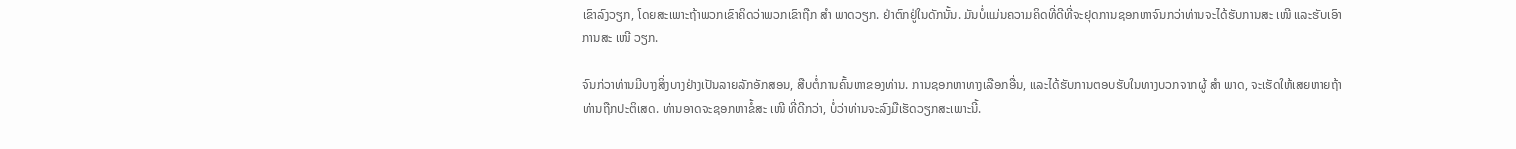ເຂົາລົງວຽກ, ໂດຍສະເພາະຖ້າພວກເຂົາຄິດວ່າພວກເຂົາຖືກ ສຳ ພາດວຽກ. ຢ່າຕົກຢູ່ໃນດັກນັ້ນ. ມັນບໍ່ແມ່ນຄວາມຄິດທີ່ດີທີ່ຈະຢຸດການຊອກຫາຈົນກວ່າທ່ານຈະໄດ້ຮັບການສະ ເໜີ ແລະຮັບເອົາການສະ ເໜີ ວຽກ.

ຈົນກ່ວາທ່ານມີບາງສິ່ງບາງຢ່າງເປັນລາຍລັກອັກສອນ, ສືບຕໍ່ການຄົ້ນຫາຂອງທ່ານ. ການຊອກຫາທາງເລືອກອື່ນ, ແລະໄດ້ຮັບການຕອບຮັບໃນທາງບວກຈາກຜູ້ ສຳ ພາດ, ຈະເຮັດໃຫ້ເສຍຫາຍຖ້າທ່ານຖືກປະຕິເສດ. ທ່ານອາດຈະຊອກຫາຂໍ້ສະ ເໜີ ທີ່ດີກວ່າ, ບໍ່ວ່າທ່ານຈະລົງມືເຮັດວຽກສະເພາະນີ້.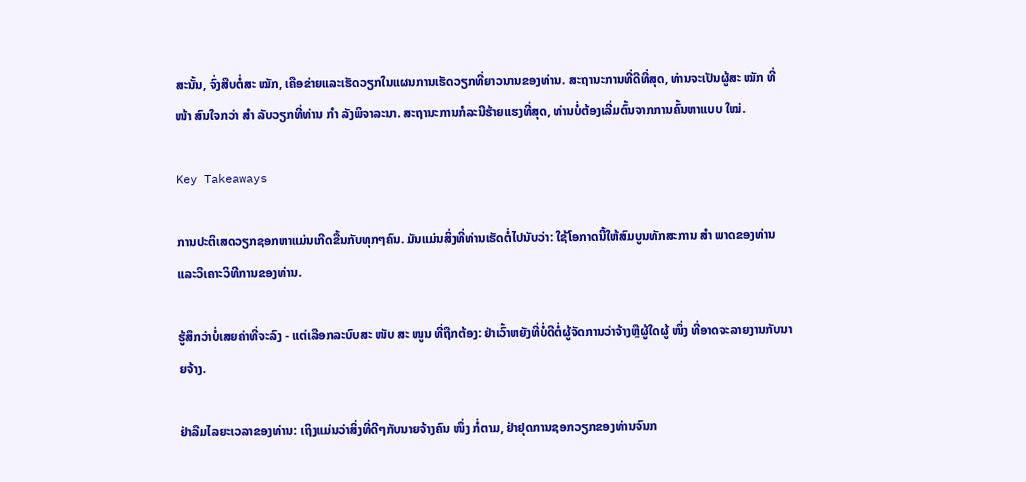ສະນັ້ນ, ຈົ່ງສືບຕໍ່ສະ ໝັກ, ເຄືອຂ່າຍແລະເຮັດວຽກໃນແຜນການເຮັດວຽກທີ່ຍາວນານຂອງທ່ານ. ສະຖານະການທີ່ດີທີ່ສຸດ, ທ່ານຈະເປັນຜູ້ສະ ໝັກ ທີ່ ໜ້າ ສົນໃຈກວ່າ ສຳ ລັບວຽກທີ່ທ່ານ ກຳ ລັງພິຈາລະນາ. ສະຖານະການກໍລະນີຮ້າຍແຮງທີ່ສຸດ, ທ່ານບໍ່ຕ້ອງເລີ່ມຕົ້ນຈາກການຄົ້ນຫາແບບ ໃໝ່.

Key Takeaways

ການປະຕິເສດວຽກຊອກຫາແມ່ນເກີດຂື້ນກັບທຸກໆຄົນ. ມັນແມ່ນສິ່ງທີ່ທ່ານເຮັດຕໍ່ໄປນັບວ່າ: ໃຊ້ໂອກາດນີ້ໃຫ້ສົມບູນທັກສະການ ສຳ ພາດຂອງທ່ານແລະວິເຄາະວິທີການຂອງທ່ານ.

ຮູ້ສຶກວ່າບໍ່ເສຍຄ່າທີ່ຈະລົງ - ແຕ່ເລືອກລະບົບສະ ໜັບ ສະ ໜູນ ທີ່ຖືກຕ້ອງ: ຢ່າເວົ້າຫຍັງທີ່ບໍ່ດີຕໍ່ຜູ້ຈັດການວ່າຈ້າງຫຼືຜູ້ໃດຜູ້ ໜຶ່ງ ທີ່ອາດຈະລາຍງານກັບນາຍຈ້າງ.

ຢ່າລືມໄລຍະເວລາຂອງທ່ານ: ເຖິງແມ່ນວ່າສິ່ງທີ່ດີໆກັບນາຍຈ້າງຄົນ ໜຶ່ງ ກໍ່ຕາມ, ຢ່າຢຸດການຊອກວຽກຂອງທ່ານຈົນກ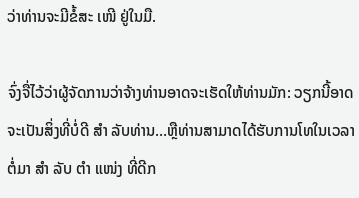ວ່າທ່ານຈະມີຂໍ້ສະ ເໜີ ຢູ່ໃນມື.

ຈົ່ງຈື່ໄວ້ວ່າຜູ້ຈັດການວ່າຈ້າງທ່ານອາດຈະເຮັດໃຫ້ທ່ານມັກ: ວຽກນີ້ອາດຈະເປັນສິ່ງທີ່ບໍ່ດີ ສຳ ລັບທ່ານ…ຫຼືທ່ານສາມາດໄດ້ຮັບການໂທໃນເວລາຕໍ່ມາ ສຳ ລັບ ຕຳ ແໜ່ງ ທີ່ດີກ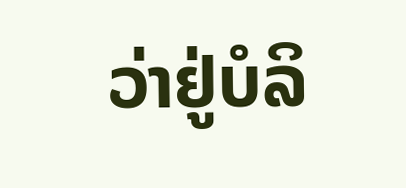ວ່າຢູ່ບໍລິ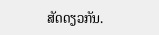ສັດດຽວກັນ.